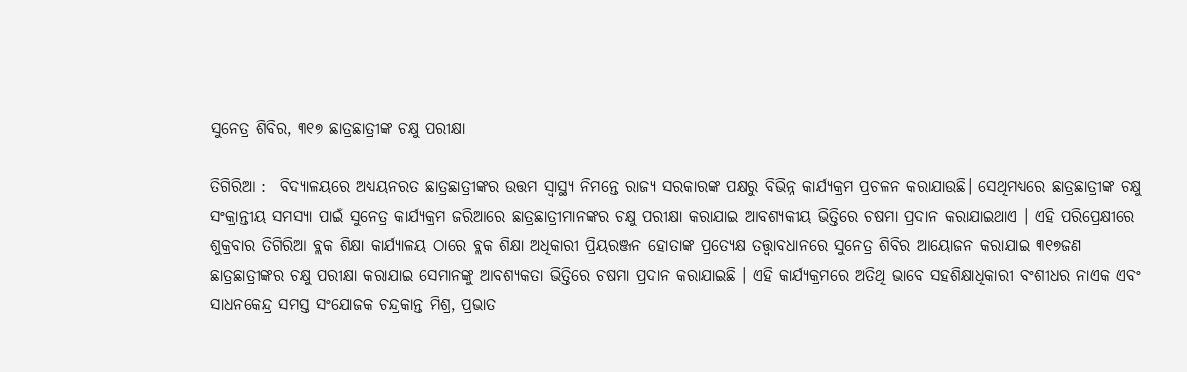ସୁନେତ୍ର ଶିବିର, ୩୧୭ ଛାତ୍ରଛାତ୍ରୀଙ୍କ ଚକ୍ଷୁ ପରୀକ୍ଷା

ତିଗିରିଆ :  ବିଦ୍ୟାଳୟରେ ଅଧ୍ୟୟନରତ ଛାତ୍ରଛାତ୍ରୀଙ୍କର ଉତ୍ତମ ସ୍ୱାସ୍ଥ୍ୟ ନିମନ୍ତେ ରାଜ୍ୟ ସରକାରଙ୍କ ପକ୍ଷରୁ ବିଭିନ୍ନ କାର୍ଯ୍ୟକ୍ରମ ପ୍ରଚଳନ କରାଯାଉଛି। ସେଥିମଧ୍ୟରେ ଛାତ୍ରଛାତ୍ରୀଙ୍କ ଚକ୍ଷୁ ସଂକ୍ରାନ୍ତୀୟ ସମସ୍ୟା ପାଇଁ ସୁନେତ୍ର କାର୍ଯ୍ୟକ୍ରମ ଜରିଆରେ ଛାତ୍ରଛାତ୍ରୀମାନଙ୍କର ଚକ୍ଷୁ ପରୀକ୍ଷା କରାଯାଇ ଆବଶ୍ୟକୀୟ ଭିତ୍ତିରେ ଚଷମା ପ୍ରଦାନ କରାଯାଇଥାଏ । ଏହି ପରିପ୍ରେକ୍ଷୀରେ ଶୁକ୍ରବାର ତିଗିରିଆ ବ୍ଲକ ଶିକ୍ଷା କାର୍ଯ୍ୟାଳୟ ଠାରେ ବ୍ଲକ ଶିକ୍ଷା ଅଧିକାରୀ ପ୍ରିୟରଞ୍ଜନ ହୋତାଙ୍କ ପ୍ରତ୍ୟେକ୍ଷ ତତ୍ତ୍ୱାବଧାନରେ ସୁନେତ୍ର ଶିବିର ଆୟୋଜନ କରାଯାଇ ୩୧୭ଜଣ ଛାତ୍ରଛାତ୍ରୀଙ୍କର ଚକ୍ଷୁ ପରୀକ୍ଷା କରାଯାଇ ସେମାନଙ୍କୁ ଆବଶ୍ୟକତା ଭିତ୍ତିରେ ଚଷମା ପ୍ରଦାନ କରାଯାଇଛି । ଏହି କାର୍ଯ୍ୟକ୍ରମରେ ଅତିଥି ଭାବେ ସହଶିକ୍ଷାଧିକାରୀ ବଂଶୀଧର ନାଏକ ଏବଂ ସାଧନକେନ୍ଦ୍ର ସମସ୍ତ ସଂଯୋଜକ ଚନ୍ଦ୍ରକାନ୍ତ ମିଶ୍ର, ପ୍ରଭାତ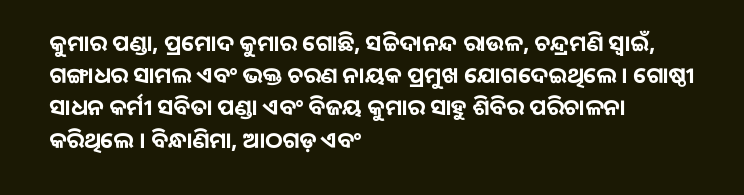କୁମାର ପଣ୍ଡା, ପ୍ରମୋଦ କୁମାର ଗୋଛି, ସଚ୍ଚିଦାନନ୍ଦ ରାଉଳ, ଚନ୍ଦ୍ରମଣି ସ୍ୱାଇଁ, ଗଙ୍ଗାଧର ସାମଲ ଏବଂ ଭକ୍ତ ଚରଣ ନାୟକ ପ୍ରମୁଖ ଯୋଗଦେଇଥିଲେ। ଗୋଷ୍ଠୀ ସାଧନ କର୍ମୀ ସବିତା ପଣ୍ଡା ଏବଂ ବିଜୟ କୁମାର ସାହୁ ଶିବିର ପରିଚାଳନା କରିଥିଲେ । ବିନ୍ଧାଣିମା, ଆଠଗଡ଼ ଏବଂ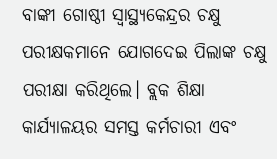ବାଙ୍କୀ ଗୋଷ୍ଠୀ ସ୍ୱାସ୍ଥ୍ୟକେନ୍ଦ୍ରର ଚକ୍ଷୁ ପରୀକ୍ଷକମାନେ ଯୋଗଦେଇ ପିଲାଙ୍କ ଚକ୍ଷୁ ପରୀକ୍ଷା କରିଥିଲେ। ବ୍ଲକ ଶିକ୍ଷା କାର୍ଯ୍ୟାଳୟର ସମସ୍ତ କର୍ମଚାରୀ ଏବଂ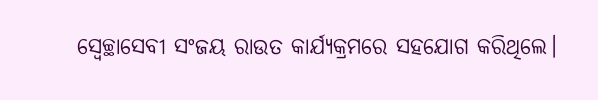ସ୍ୱେଚ୍ଛାସେବୀ ସଂଜୟ ରାଉତ କାର୍ଯ୍ୟକ୍ରମରେ ସହଯୋଗ କରିଥିଲେ।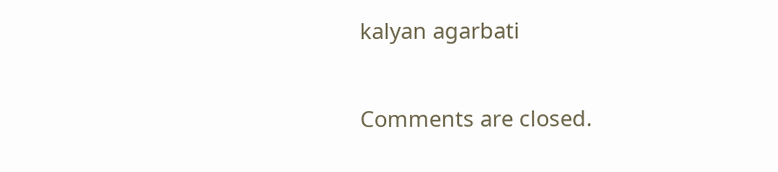kalyan agarbati

Comments are closed.